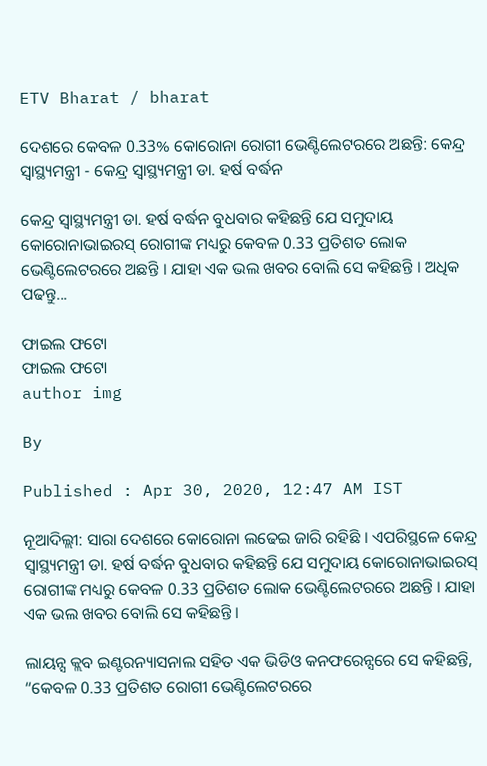ETV Bharat / bharat

ଦେଶରେ କେବଳ 0.33% କୋରୋନା ରୋଗୀ ଭେଣ୍ଟିଲେଟରରେ ଅଛନ୍ତି: କେନ୍ଦ୍ର ସ୍ବାସ୍ଥ୍ୟମନ୍ତ୍ରୀ - କେନ୍ଦ୍ର ସ୍ବାସ୍ଥ୍ୟମନ୍ତ୍ରୀ ଡା. ହର୍ଷ ବର୍ଦ୍ଧନ

କେନ୍ଦ୍ର ସ୍ବାସ୍ଥ୍ୟମନ୍ତ୍ରୀ ଡା. ହର୍ଷ ବର୍ଦ୍ଧନ ବୁଧବାର କହିଛନ୍ତି ଯେ ସମୁଦାୟ କୋରୋନାଭାଇରସ୍ ରୋଗୀଙ୍କ ମଧ୍ୟରୁ କେବଳ 0.33 ପ୍ରତିଶତ ଲୋକ ଭେଣ୍ଟିଲେଟରରେ ଅଛନ୍ତି । ଯାହା ଏକ ଭଲ ଖବର ବୋଲି ସେ କହିଛନ୍ତି । ଅଧିକ ପଢନ୍ତୁ...

ଫାଇଲ ଫଟୋ
ଫାଇଲ ଫଟୋ
author img

By

Published : Apr 30, 2020, 12:47 AM IST

ନୂଆଦିଲ୍ଲୀ: ସାରା ଦେଶରେ କୋରୋନା ଲଢେଇ ଜାରି ରହିଛି । ଏପରିସ୍ଥଳେ କେନ୍ଦ୍ର ସ୍ବାସ୍ଥ୍ୟମନ୍ତ୍ରୀ ଡା. ହର୍ଷ ବର୍ଦ୍ଧନ ବୁଧବାର କହିଛନ୍ତି ଯେ ସମୁଦାୟ କୋରୋନାଭାଇରସ୍ ରୋଗୀଙ୍କ ମଧ୍ୟରୁ କେବଳ 0.33 ପ୍ରତିଶତ ଲୋକ ଭେଣ୍ଟିଲେଟରରେ ଅଛନ୍ତି । ଯାହା ଏକ ଭଲ ଖବର ବୋଲି ସେ କହିଛନ୍ତି ।

ଲାୟନ୍ସ କ୍ଲବ ଇଣ୍ଟରନ୍ୟାସନାଲ ସହିତ ଏକ ଭିଡିଓ କନଫରେନ୍ସରେ ସେ କହିଛନ୍ତି, “କେବଳ 0.33 ପ୍ରତିଶତ ରୋଗୀ ଭେଣ୍ଟିଲେଟରରେ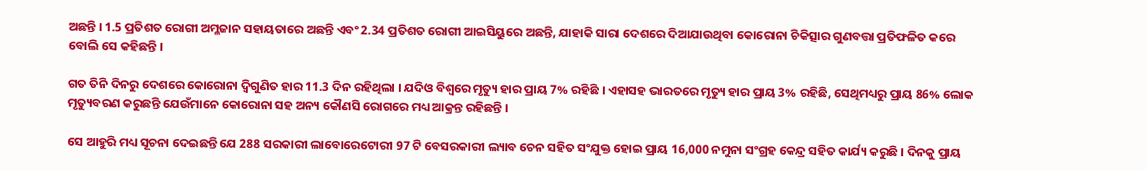ଅଛନ୍ତି । 1.5 ପ୍ରତିଶତ ରୋଗୀ ଅମ୍ଳଜାନ ସହାୟତାରେ ଅଛନ୍ତି ଏବଂ 2.34 ପ୍ରତିଶତ ରୋଗୀ ଆଇସିୟୁରେ ଅଛନ୍ତି, ଯାହାକି ସାରା ଦେଶରେ ଦିଆଯାଉଥିବା କୋରୋନା ଚିକିତ୍ସାର ଗୁଣବତ୍ତା ପ୍ରତିଫଳିତ କରେ ବୋଲି ସେ କହିଛନ୍ତି ।

ଗତ ତିନି ଦିନରୁ ଦେଶରେ କୋରୋନା ଦ୍ବିଗୁଣିତ ହାର 11.3 ଦିନ ରହିଥିଲା । ଯଦିଓ ବିଶ୍ବରେ ମୃତ୍ୟୁ ହାର ପ୍ରାୟ 7% ରହିଛି । ଏହାସହ ଭାରତରେ ମୃତ୍ୟୁ ହାର ପ୍ରାୟ 3% ରହିଛି, ସେଥିମଧ୍ୟରୁ ପ୍ରାୟ 86% ଲୋକ ମୃତ୍ୟୁବରଣ କରୁଛନ୍ତି ଯେଉଁମାନେ କୋରୋନା ସହ ଅନ୍ୟ କୌଣସି ରୋଗରେ ମଧ୍ୟ ଆକ୍ରନ୍ତ ରହିଛନ୍ତି ।

ସେ ଆହୁରି ମଧ୍ୟ ସୂଚନା ଦେଇଛନ୍ତି ଯେ 288 ସରକାରୀ ଲାବୋରେଟୋରୀ 97 ଟି ବେସରକାରୀ ଲ୍ୟାବ ଚେନ ସହିତ ସଂଯୁକ୍ତ ହୋଇ ପ୍ରାୟ 16,000 ନମୁନା ସଂଗ୍ରହ କେନ୍ଦ୍ର ସହିତ କାର୍ଯ୍ୟ କରୁଛି । ଦିନକୁ ପ୍ରାୟ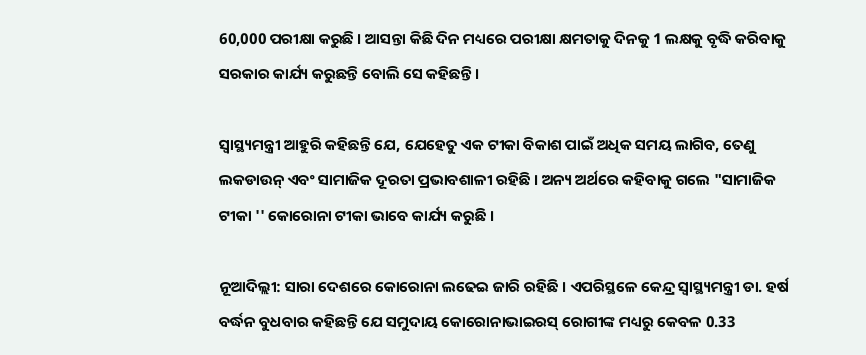60,000 ପରୀକ୍ଷା କରୁଛି । ଆସନ୍ତା କିଛି ଦିନ ମଧ୍ୟରେ ପରୀକ୍ଷା କ୍ଷମତାକୁ ଦିନକୁ 1 ଲକ୍ଷକୁ ବୃଦ୍ଧି କରିବାକୁ ସରକାର କାର୍ଯ୍ୟ କରୁଛନ୍ତି ବୋଲି ସେ କହିଛନ୍ତି ।

ସ୍ୱାସ୍ଥ୍ୟମନ୍ତ୍ରୀ ଆହୁରି କହିଛନ୍ତି ଯେ, ଯେହେତୁ ଏକ ଟୀକା ବିକାଶ ପାଇଁ ଅଧିକ ସମୟ ଲାଗିବ, ତେଣୁ ଲକଡାଉନ୍ ଏବଂ ସାମାଜିକ ଦୂରତା ପ୍ରଭାବଶାଳୀ ରହିଛି । ଅନ୍ୟ ଅର୍ଥରେ କହିବାକୁ ଗଲେ "ସାମାଜିକ ଟୀକା '' କୋରୋନା ଟୀକା ଭାବେ କାର୍ଯ୍ୟ କରୁଛି ।

ନୂଆଦିଲ୍ଲୀ: ସାରା ଦେଶରେ କୋରୋନା ଲଢେଇ ଜାରି ରହିଛି । ଏପରିସ୍ଥଳେ କେନ୍ଦ୍ର ସ୍ବାସ୍ଥ୍ୟମନ୍ତ୍ରୀ ଡା. ହର୍ଷ ବର୍ଦ୍ଧନ ବୁଧବାର କହିଛନ୍ତି ଯେ ସମୁଦାୟ କୋରୋନାଭାଇରସ୍ ରୋଗୀଙ୍କ ମଧ୍ୟରୁ କେବଳ 0.33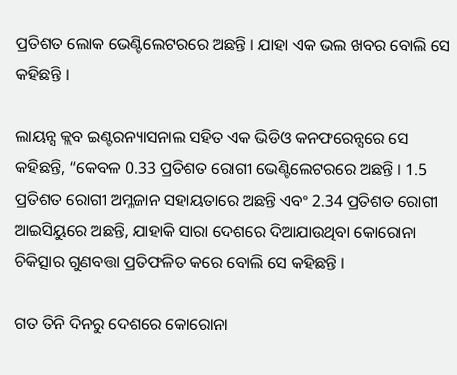ପ୍ରତିଶତ ଲୋକ ଭେଣ୍ଟିଲେଟରରେ ଅଛନ୍ତି । ଯାହା ଏକ ଭଲ ଖବର ବୋଲି ସେ କହିଛନ୍ତି ।

ଲାୟନ୍ସ କ୍ଲବ ଇଣ୍ଟରନ୍ୟାସନାଲ ସହିତ ଏକ ଭିଡିଓ କନଫରେନ୍ସରେ ସେ କହିଛନ୍ତି, “କେବଳ 0.33 ପ୍ରତିଶତ ରୋଗୀ ଭେଣ୍ଟିଲେଟରରେ ଅଛନ୍ତି । 1.5 ପ୍ରତିଶତ ରୋଗୀ ଅମ୍ଳଜାନ ସହାୟତାରେ ଅଛନ୍ତି ଏବଂ 2.34 ପ୍ରତିଶତ ରୋଗୀ ଆଇସିୟୁରେ ଅଛନ୍ତି, ଯାହାକି ସାରା ଦେଶରେ ଦିଆଯାଉଥିବା କୋରୋନା ଚିକିତ୍ସାର ଗୁଣବତ୍ତା ପ୍ରତିଫଳିତ କରେ ବୋଲି ସେ କହିଛନ୍ତି ।

ଗତ ତିନି ଦିନରୁ ଦେଶରେ କୋରୋନା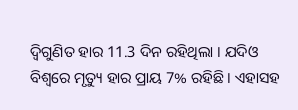ଦ୍ବିଗୁଣିତ ହାର 11.3 ଦିନ ରହିଥିଲା । ଯଦିଓ ବିଶ୍ବରେ ମୃତ୍ୟୁ ହାର ପ୍ରାୟ 7% ରହିଛି । ଏହାସହ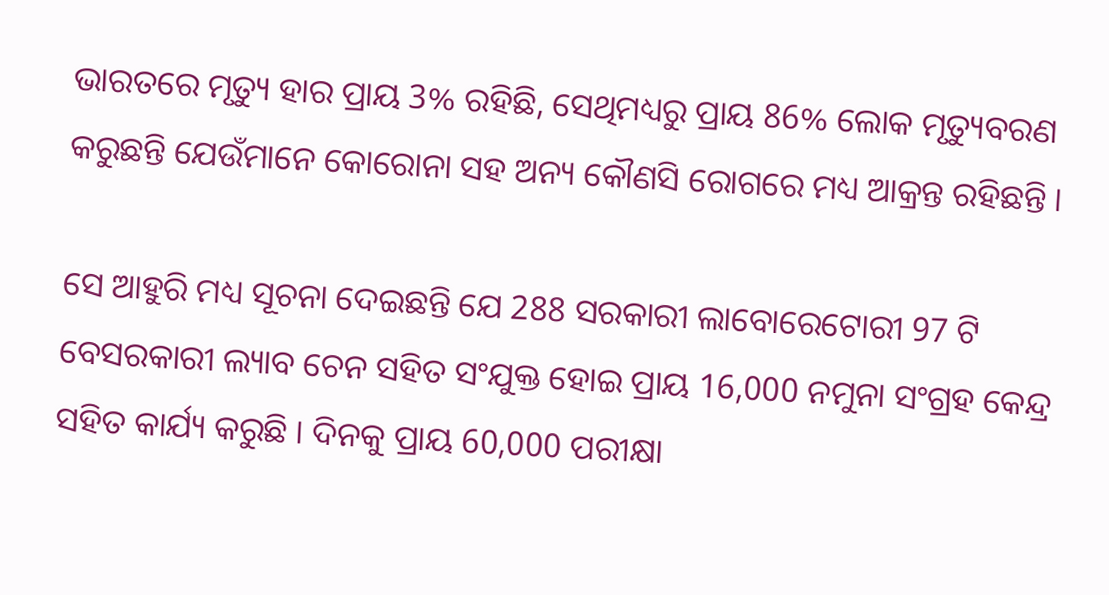ଭାରତରେ ମୃତ୍ୟୁ ହାର ପ୍ରାୟ 3% ରହିଛି, ସେଥିମଧ୍ୟରୁ ପ୍ରାୟ 86% ଲୋକ ମୃତ୍ୟୁବରଣ କରୁଛନ୍ତି ଯେଉଁମାନେ କୋରୋନା ସହ ଅନ୍ୟ କୌଣସି ରୋଗରେ ମଧ୍ୟ ଆକ୍ରନ୍ତ ରହିଛନ୍ତି ।

ସେ ଆହୁରି ମଧ୍ୟ ସୂଚନା ଦେଇଛନ୍ତି ଯେ 288 ସରକାରୀ ଲାବୋରେଟୋରୀ 97 ଟି ବେସରକାରୀ ଲ୍ୟାବ ଚେନ ସହିତ ସଂଯୁକ୍ତ ହୋଇ ପ୍ରାୟ 16,000 ନମୁନା ସଂଗ୍ରହ କେନ୍ଦ୍ର ସହିତ କାର୍ଯ୍ୟ କରୁଛି । ଦିନକୁ ପ୍ରାୟ 60,000 ପରୀକ୍ଷା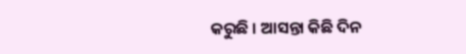କରୁଛି । ଆସନ୍ତା କିଛି ଦିନ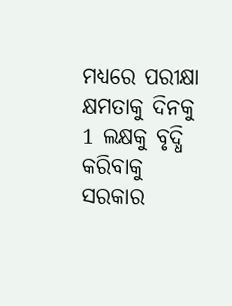ମଧ୍ୟରେ ପରୀକ୍ଷା କ୍ଷମତାକୁ ଦିନକୁ 1 ଲକ୍ଷକୁ ବୃଦ୍ଧି କରିବାକୁ ସରକାର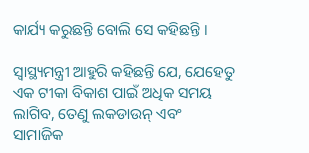କାର୍ଯ୍ୟ କରୁଛନ୍ତି ବୋଲି ସେ କହିଛନ୍ତି ।

ସ୍ୱାସ୍ଥ୍ୟମନ୍ତ୍ରୀ ଆହୁରି କହିଛନ୍ତି ଯେ, ଯେହେତୁ ଏକ ଟୀକା ବିକାଶ ପାଇଁ ଅଧିକ ସମୟ ଲାଗିବ, ତେଣୁ ଲକଡାଉନ୍ ଏବଂ ସାମାଜିକ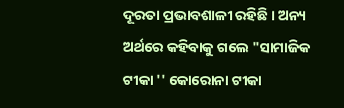ଦୂରତା ପ୍ରଭାବଶାଳୀ ରହିଛି । ଅନ୍ୟ ଅର୍ଥରେ କହିବାକୁ ଗଲେ "ସାମାଜିକ ଟୀକା '' କୋରୋନା ଟୀକା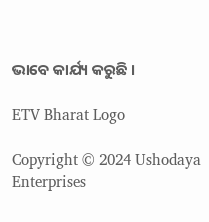ଭାବେ କାର୍ଯ୍ୟ କରୁଛି ।

ETV Bharat Logo

Copyright © 2024 Ushodaya Enterprises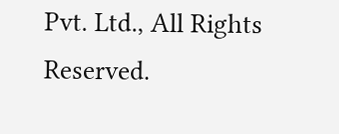Pvt. Ltd., All Rights Reserved.